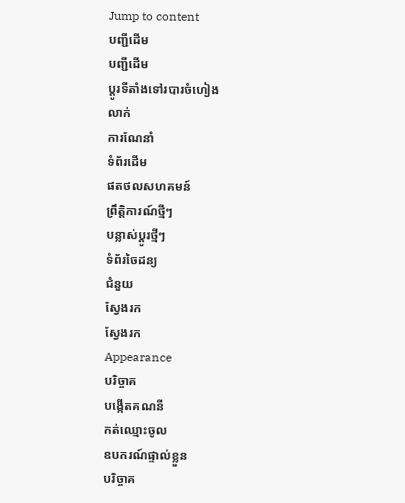Jump to content
បញ្ជីដើម
បញ្ជីដើម
ប្ដូរទីតាំងទៅរបារចំហៀង
លាក់
ការណែនាំ
ទំព័រដើម
ផតថលសហគមន៍
ព្រឹត្តិការណ៍ថ្មីៗ
បន្លាស់ប្ដូរថ្មីៗ
ទំព័រចៃដន្យ
ជំនួយ
ស្វែងរក
ស្វែងរក
Appearance
បរិច្ចាគ
បង្កើតគណនី
កត់ឈ្មោះចូល
ឧបករណ៍ផ្ទាល់ខ្លួន
បរិច្ចាគ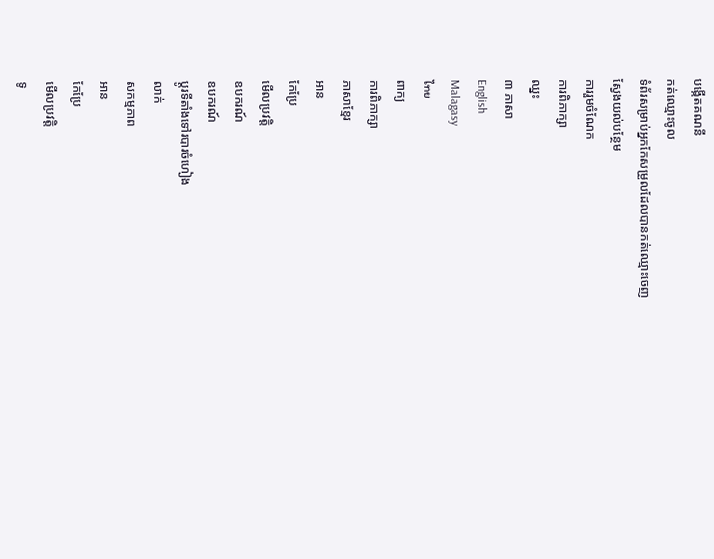បង្កើតគណនី
កត់ឈ្មោះចូល
ទំព័រសម្រាប់អ្នកកែសម្រួលដែលបានកត់ឈ្មោះចេញ
ស្វែងយល់បន្ថែម
ការរួមចំណែក
ការពិភាក្សា
ឈ្នះ
៣ ភាសា
English
Malagasy
ไทย
ពាក្យ
ការពិភាក្សា
ភាសាខ្មែរ
អាន
កែប្រែ
មើលប្រវត្តិ
ឧបករណ៍
ឧបករណ៍
ប្ដូរទីតាំងទៅរបារចំហៀង
លាក់
សកម្មភាព
អាន
កែប្រែ
មើលប្រវត្តិ
ទូ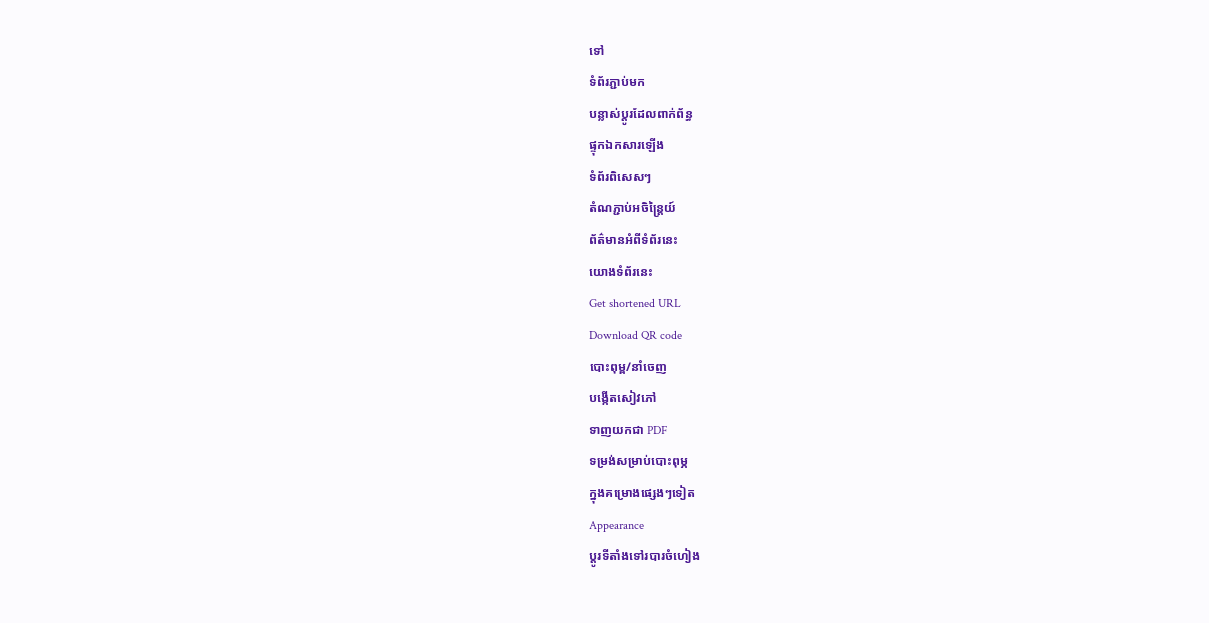ទៅ
ទំព័រភ្ជាប់មក
បន្លាស់ប្ដូរដែលពាក់ព័ន្ធ
ផ្ទុកឯកសារឡើង
ទំព័រពិសេសៗ
តំណភ្ជាប់អចិន្ត្រៃយ៍
ព័ត៌មានអំពីទំព័រនេះ
យោងទំព័រនេះ
Get shortened URL
Download QR code
បោះពុម្ព/នាំចេញ
បង្កើតសៀវភៅ
ទាញយកជា PDF
ទម្រង់សម្រាប់បោះពុម្ភ
ក្នុងគម្រោងផ្សេងៗទៀត
Appearance
ប្ដូរទីតាំងទៅរបារចំហៀង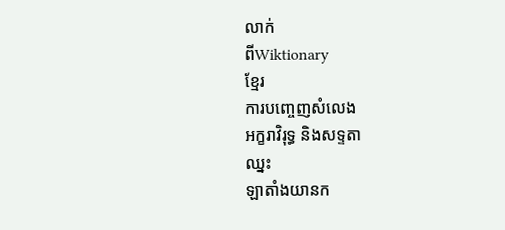លាក់
ពីWiktionary
ខ្មែរ
ការបញ្ចេញសំលេង
អក្ខរាវិរុទ្ធ និងសទ្ទតា
ឈ្នះ
ឡាតាំងយានក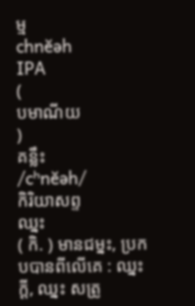ម្ម
chnĕəh
IPA
(
បមាណីយ
)
គន្លឹះ
/cʰnĕəh/
កិរិយាសព្ទ
ឈ្នះ
( កិ. ) មានជម្នះ, ប្រកបបានពីលើគេ : ឈ្នះក្ដី, ឈ្នះ សត្រូ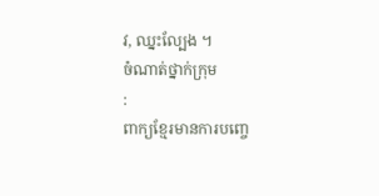វ, ឈ្នះល្បែង ។
ចំណាត់ថ្នាក់ក្រុម
:
ពាក្យខ្មែរមានការបញ្ចេ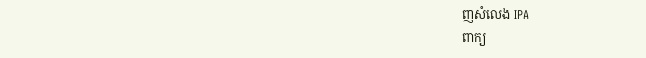ញសំលេង IPA
ពាក្យ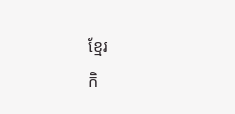ខ្មែរ
កិ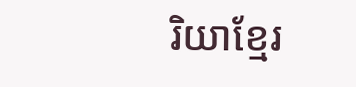រិយាខ្មែរ